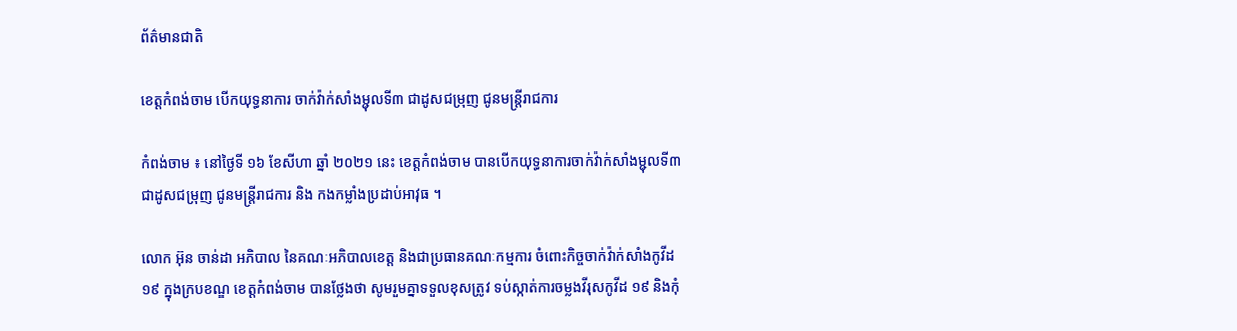ព័ត៌មានជាតិ

ខេត្តកំពង់ចាម បើកយុទ្ធនាការ ចាក់វ៉ាក់សាំងម្ជុលទី៣ ជាដូសជម្រុញ ជូនមន្រ្តីរាជការ

កំពង់ចាម ៖ នៅថ្ងៃទី ១៦ ខែសីហា ឆ្នាំ ២០២១ នេះ ខេត្តកំពង់ចាម បានបើកយុទ្ធនាការចាក់វ៉ាក់សាំងម្ជុលទី៣ ជាដូសជម្រុញ ជូនមន្រ្តីរាជការ និង កងកម្លាំងប្រដាប់អាវុធ ។

លោក អ៊ុន ចាន់ដា អភិបាល នៃគណៈអភិបាលខេត្ត និងជាប្រធានគណៈកម្មការ ចំពោះកិច្ចចាក់វ៉ាក់សាំងកូវីដ ១៩ ក្នុងក្របខណ្ឌ ខេត្តកំពង់ចាម បានថ្លែងថា សូមរួមគ្នាទទួលខុសត្រូវ ទប់ស្កាត់ការចម្លងវីរុសកូវីដ ១៩ និងកុំ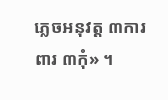ភ្លេចអនុវត្ត ៣ការពារ ៣កុំ» ។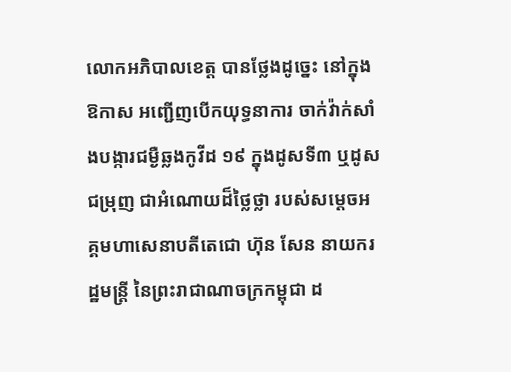លោកអភិបាលខេត្ត បានថ្លែងដូច្នេះ នៅក្នុងឱកាស អញ្ជើញបើកយុទ្ធនាការ ចាក់វ៉ាក់សាំងបង្ការជម្ងឺឆ្លងកូវីដ ១៩ ក្នុងដូសទី៣ ឬដូសជម្រុញ ជាអំណោយដ៏ថ្លៃថ្លា របស់សម្តេចអគ្គមហាសេនាបតីតេជោ ហ៊ុន សែន នាយករដ្ឋមន្រ្តី នៃព្រះរាជាណាចក្រកម្ពុជា ដ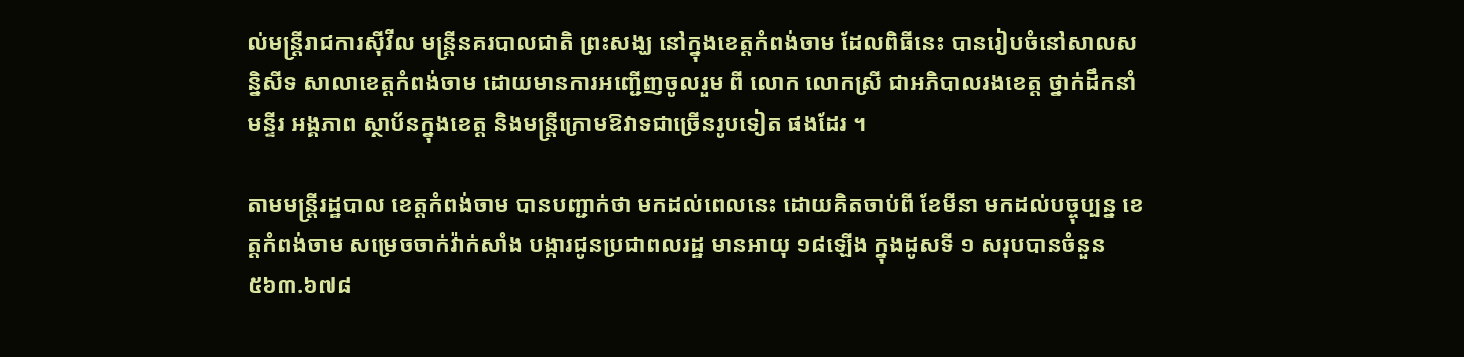ល់មន្រ្តីរាជការស៊ីវីល មន្ត្រីនគរបាលជាតិ ព្រះសង្ឃ នៅក្នុងខេត្តកំពង់ចាម ដែលពិធីនេះ បានរៀបចំនៅសាលសន្និសីទ សាលាខេត្តកំពង់ចាម ដោយមានការអញ្ជើញចូលរួម ពី លោក លោកស្រី ជាអភិបាលរងខេត្ត ថ្នាក់ដឹកនាំមន្ទីរ អង្គភាព ស្ថាប័នក្នុងខេត្ត និងមន្ត្រីក្រោមឱវាទជាច្រើនរូបទៀត ផងដែរ ។

តាមមន្ត្រីរដ្ឋបាល ខេត្តកំពង់ចាម បានបញ្ជាក់ថា មកដល់ពេលនេះ ដោយគិតចាប់ពី ខែមីនា មកដល់បច្ចុប្បន្ន ខេត្តកំពង់ចាម សម្រេចចាក់វ៉ាក់សាំង បង្ការជូនប្រជាពលរដ្ឋ មានអាយុ ១៨ឡើង ក្នុងដូសទី ១ សរុបបានចំនួន៥៦៣.៦៧៨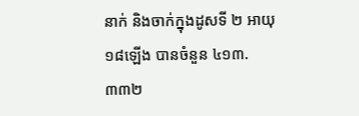នាក់ និងចាក់ក្នុងដូសទី ២ អាយុ ១៨ឡើង បានចំនួន ៤១៣.៣៣២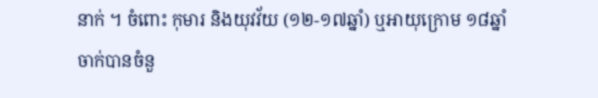នាក់ ។ ចំពោះ កុមារ និងយុវវ័យ (១២-១៧ឆ្នាំ) ឬអាយុក្រោម ១៨ឆ្នាំ ចាក់បានចំនួ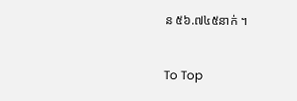ន ៥៦.៧៤៥នាក់ ។

To Top